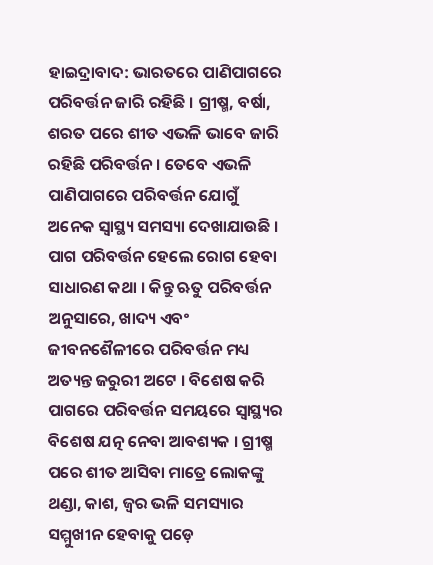ହାଇଦ୍ରାବାଦ: ଭାରତରେ ପାଣିପାଗରେ ପରିବର୍ତ୍ତନ ଜାରି ରହିଛି । ଗ୍ରୀଷ୍ମ, ବର୍ଷା, ଶରତ ପରେ ଶୀତ ଏଭଳି ଭାବେ ଜାରି ରହିଛି ପରିବର୍ତ୍ତନ । ତେବେ ଏଭଳି ପାଣିପାଗରେ ପରିବର୍ତ୍ତନ ଯୋଗୁଁ ଅନେକ ସ୍ବାସ୍ଥ୍ୟ ସମସ୍ୟା ଦେଖାଯାଉଛି । ପାଗ ପରିବର୍ତ୍ତନ ହେଲେ ରୋଗ ହେବା ସାଧାରଣ କଥା । କିନ୍ତୁ ଋତୁ ପରିବର୍ତ୍ତନ ଅନୁସାରେ, ଖାଦ୍ୟ ଏବଂ ଜୀବନଶୈଳୀରେ ପରିବର୍ତ୍ତନ ମଧ୍ୟ ଅତ୍ୟନ୍ତ ଜରୁରୀ ଅଟେ । ବିଶେଷ କରି ପାଗରେ ପରିବର୍ତ୍ତନ ସମୟରେ ସ୍ବାସ୍ଥ୍ୟର ବିଶେଷ ଯତ୍ନ ନେବା ଆବଶ୍ୟକ । ଗ୍ରୀଷ୍ମ ପରେ ଶୀତ ଆସିବା ମାତ୍ରେ ଲୋକଙ୍କୁ ଥଣ୍ଡା, କାଶ, ଜ୍ୱର ଭଳି ସମସ୍ୟାର ସମ୍ମୁଖୀନ ହେବାକୁ ପଡ଼େ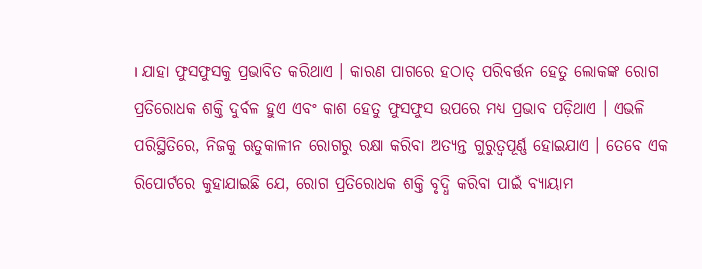। ଯାହା ଫୁସଫୁସକୁ ପ୍ରଭାବିତ କରିଥାଏ । କାରଣ ପାଗରେ ହଠାତ୍ ପରିବର୍ତ୍ତନ ହେତୁ ଲୋକଙ୍କ ରୋଗ ପ୍ରତିରୋଧକ ଶକ୍ତି ଦୁର୍ବଳ ହୁଏ ଏବଂ କାଶ ହେତୁ ଫୁସଫୁସ ଉପରେ ମଧ୍ୟ ପ୍ରଭାବ ପଡ଼ିଥାଏ । ଏଭଳି ପରିସ୍ଥିତିରେ, ନିଜକୁ ଋତୁକାଳୀନ ରୋଗରୁ ରକ୍ଷା କରିବା ଅତ୍ୟନ୍ତ ଗୁରୁତ୍ୱପୂର୍ଣ୍ଣ ହୋଇଯାଏ । ତେବେ ଏକ ରିପୋର୍ଟରେ କୁହାଯାଇଛି ଯେ, ରୋଗ ପ୍ରତିରୋଧକ ଶକ୍ତି ବୃଦ୍ଧି କରିବା ପାଇଁ ବ୍ୟାୟାମ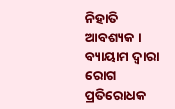ନିହାତି ଆବଶ୍ୟକ । ବ୍ୟାୟାମ ଦ୍ବାରା ରୋଗ ପ୍ରତିରୋଧକ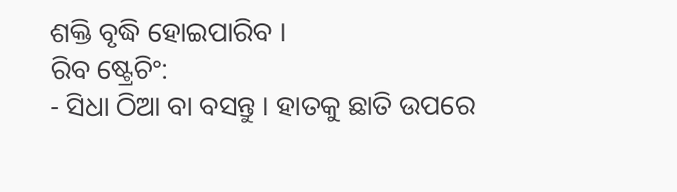ଶକ୍ତି ବୃଦ୍ଧି ହୋଇପାରିବ ।
ରିବ ଷ୍ଟ୍ରେଚିଂ:
- ସିଧା ଠିଆ ବା ବସନ୍ତୁ । ହାତକୁ ଛାତି ଉପରେ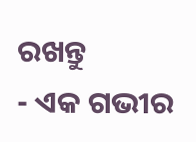ରଖନ୍ତୁ
- ଏକ ଗଭୀର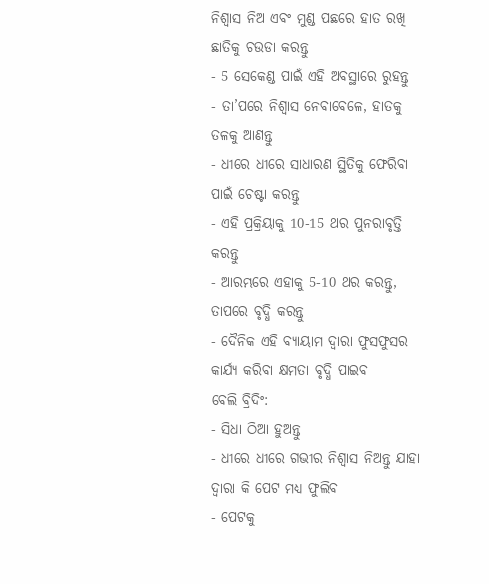ନିଶ୍ୱାସ ନିଅ ଏବଂ ମୁଣ୍ଡ ପଛରେ ହାତ ରଖି ଛାତିକୁ ଚଉଡା କରନ୍ତୁ
- 5 ସେକେଣ୍ଡ ପାଇଁ ଏହି ଅବସ୍ଥାରେ ରୁହନ୍ତୁ
- ତା’ପରେ ନିଶ୍ୱାସ ନେବାବେଳେ, ହାତକୁ ତଳକୁ ଆଣନ୍ତୁ
- ଧୀରେ ଧୀରେ ସାଧାରଣ ସ୍ଥିତିକୁ ଫେରିବା ପାଇଁ ଚେଷ୍ଟା କରନ୍ତୁ
- ଏହି ପ୍ରକ୍ରିୟାକୁ 10-15 ଥର ପୁନରାବୃତ୍ତି କରନ୍ତୁ
- ଆରମ୍ଭରେ ଏହାକୁ 5-10 ଥର କରନ୍ତୁ, ତାପରେ ବୃଦ୍ଧି କରନ୍ତୁ
- ଦୈନିକ ଏହି ବ୍ୟାୟାମ ଦ୍ବାରା ଫୁସଫୁସର କାର୍ଯ୍ୟ କରିବା କ୍ଷମତା ବୃଦ୍ଧି ପାଇବ
ବେଲି ବ୍ରିଦିଂ:
- ସିଧା ଠିଆ ହୁଅନ୍ତୁ
- ଧୀରେ ଧୀରେ ଗଭୀର ନିଶ୍ୱାସ ନିଅନ୍ତୁ ଯାହା ଦ୍ବାରା କି ପେଟ ମଧ୍ୟ ଫୁଲିବ
- ପେଟକୁ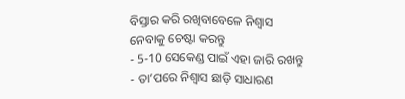ବିସ୍ତାର କରି ରଖିବାବେଳେ ନିଶ୍ୱାସ ନେବାକୁ ଚେଷ୍ଟା କରନ୍ତୁ
- 5-10 ସେକେଣ୍ଡ ପାଇଁ ଏହା ଜାରି ରଖନ୍ତୁ
- ତା’ପରେ ନିଶ୍ୱାସ ଛାଡ଼ି ସାଧାରଣ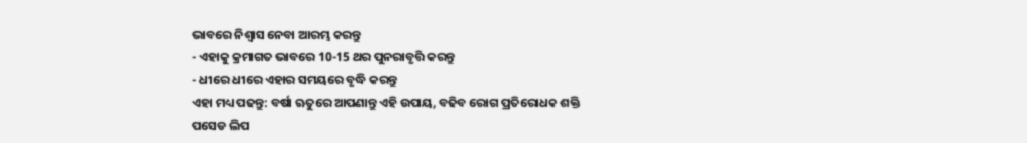ଭାବରେ ନିଶ୍ୱାସ ନେବା ଆରମ୍ଭ କରନ୍ତୁ
- ଏହାକୁ କ୍ରମାଗତ ଭାବରେ 10-15 ଥର ପୁନରାବୃତ୍ତି କରନ୍ତୁ
- ଧୀରେ ଧୀରେ ଏହାର ସମୟରେ ବୃଦ୍ଧି କରନ୍ତୁ
ଏହା ମଧ୍ୟ ପଢନ୍ତୁ: ବର୍ଷା ଋତୁରେ ଆପଣାନ୍ତୁ ଏହି ଉପାୟ, ବଢିବ ରୋଗ ପ୍ରତିରୋଧକ ଶକ୍ତି
ପସେଡ ଲିପ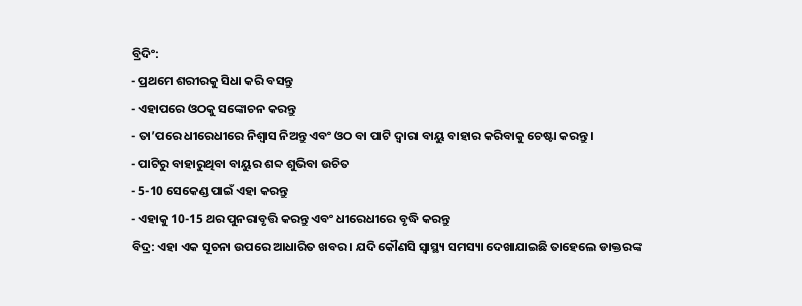ବ୍ରିଦିଂ:
- ପ୍ରଥମେ ଶରୀରକୁ ସିଧା କରି ବସନ୍ତୁ
- ଏହାପରେ ଓଠକୁ ସଙ୍କୋଚନ କରନ୍ତୁ
- ତା’ପରେ ଧୀରେଧୀରେ ନିଶ୍ୱାସ ନିଅନ୍ତୁ ଏବଂ ଓଠ ବା ପାଟି ଦ୍ବାରା ବାୟୁ ବାହାର କରିବାକୁ ଚେଷ୍ଟା କରନ୍ତୁ ।
- ପାଟିରୁ ବାହାରୁଥିବା ବାୟୁର ଶବ୍ଦ ଶୁଭିବା ଉଚିତ
- 5-10 ସେକେଣ୍ଡ ପାଇଁ ଏହା କରନ୍ତୁ
- ଏହାକୁ 10-15 ଥର ପୁନରାବୃତ୍ତି କରନ୍ତୁ ଏବଂ ଧୀରେଧୀରେ ବୃଦ୍ଧି କରନ୍ତୁ
ବିଦ୍ର: ଏହା ଏକ ସୂଚନା ଉପରେ ଆଧାରିତ ଖବର । ଯଦି କୌଣସି ସ୍ବାସ୍ଥ୍ୟ ସମସ୍ୟା ଦେଖାଯାଇଛି ତାହେଲେ ଡାକ୍ତରଙ୍କ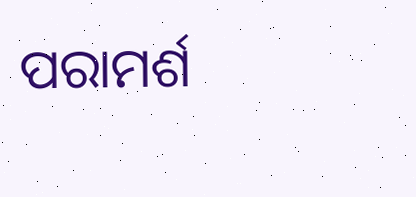ପରାମର୍ଶ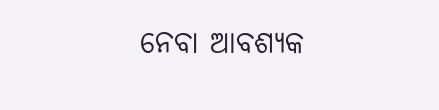ନେବା ଆବଶ୍ୟକ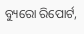ବ୍ୟୁରୋ ରିପୋର୍ଟ,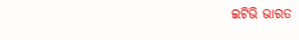ଇଟିଭି ଭାରତ